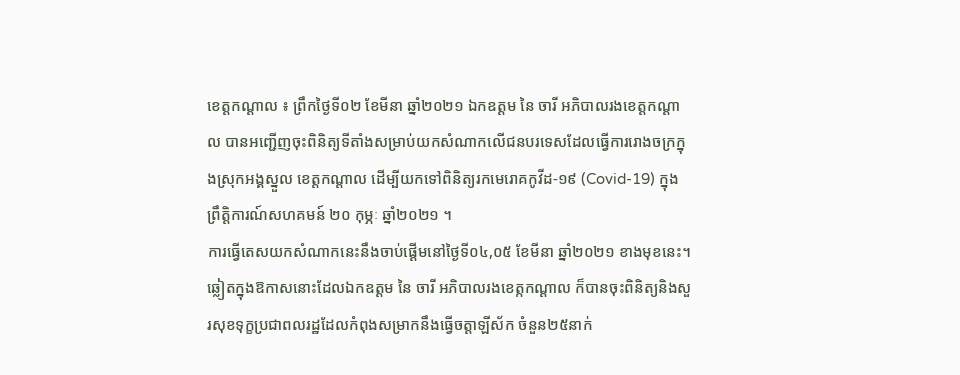ខេត្តកណ្ដាល ៖ ព្រឹកថ្ងៃទី០២ ខែមីនា ឆ្នាំ២០២១ ឯកឧត្ដម នៃ ចារី អភិបាលរងខេត្តកណ្ដាល បានអញ្ជើញចុះពិនិត្យទីតាំងសម្រាប់យកសំណាកលើជនបរទេសដែលធ្វើការរោងចក្រក្នុងស្រុកអង្គស្នួល ខេត្តកណ្ដាល ដើម្បីយកទៅពិនិត្យរកមេរោគកូវីដ-១៩ (Covid-19) ក្នុងព្រឹត្តិការណ៍សហគមន៍ ២០ កុម្ភៈ ឆ្នាំ២០២១ ។
ការធ្វើតេសយកសំណាកនេះនឹងចាប់ផ្ដើមនៅថ្ងៃទី០៤,០៥ ខែមីនា ឆ្នាំ២០២១ ខាងមុខនេះ។
ឆ្លៀតក្នុងឱកាសនោះដែលឯកឧត្ដម នៃ ចារី អភិបាលរងខេត្កកណ្ដាល ក៏បានចុះពិនិត្យនិងសួរសុខទុក្ខប្រជាពលរដ្ឋដែលកំពុងសម្រាកនឹងធ្វើចត្តាឡីស័ក ចំនួន២៥នាក់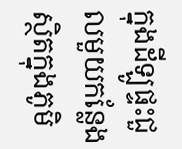ក្នុងដីឡូផ្ទះជួលមួយកន្លែង ស្ថិតក្នុងភូមិ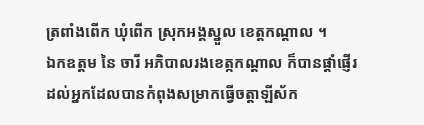ត្រពាំងពើក ឃុំពើក ស្រុកអង្គស្នួល ខេត្តកណ្ដាល ។
ឯកឧត្ដម នៃ ចារី អភិបាលរងខេត្កកណ្ដាល ក៏បានផ្ដាំផ្ញើរដល់អ្នកដែលបានកំពុងសម្រាកធ្វើចត្តាឡីស័ក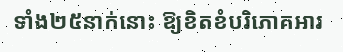ទាំង២៥នាក់នោះ ឱ្យខិតខំបរិភោគអារ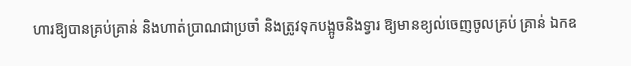ហារឱ្យបានគ្រប់គ្រាន់ និងហាត់ប្រាណជាប្រចាំ និងត្រូវទុកបង្អូចនិងទ្វារ ឱ្យមានខ្យល់ចេញចូលគ្រប់ គ្រាន់ ឯកឧ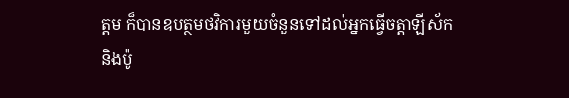ត្ដម ក៏បានឧបត្ថមថវិការមួយចំនួនទៅដល់អ្នកធ្វើចត្តាឡីស័ក និងប៉ូ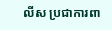លីស ប្រជាការពា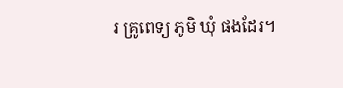រ គ្រូពេទ្យ ភូមិ ឃុំ ផងដែរ។